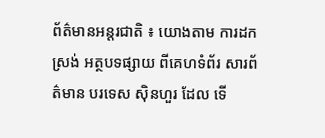ព័ត៌មានអន្តរជាតិ ៖ យោងតាម ការដកស្រង់ អត្ថបទផ្សាយ ពីគេហទំព័រ សារព័ត៌មាន បរទេស ស៊ិនហួរ ដែល ទើ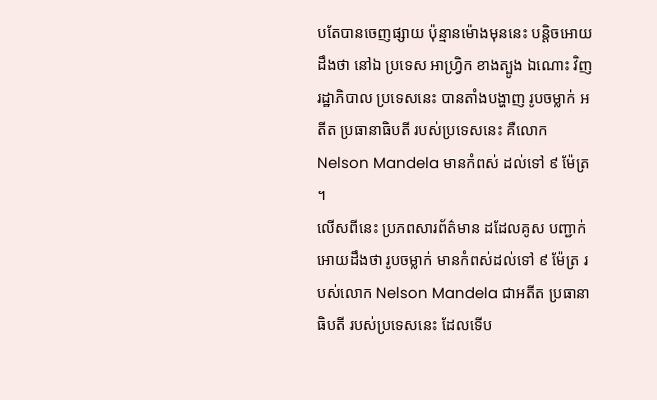បតែបានចេញផ្សាយ ប៉ុន្មានម៉ោងមុននេះ បន្តិចអោយដឹងថា នៅឯ ប្រទេស អាហ្វ្រិក ខាងត្បូង ឯណោះ វិញ រដ្ឋាភិបាល ប្រទេសនេះ បានតាំងបង្ហាញ រូបចម្លាក់ អតីត ប្រធានាធិបតី របស់ប្រទេសនេះ គឺលោក Nelson Mandela មានកំពស់ ដល់ទៅ ៩ ម៉ែត្រ ។
លើសពីនេះ ប្រភពសារព័ត៌មាន ដដែលគូស បញ្ជាក់អោយដឹងថា រូបចម្លាក់ មានកំពស់ដល់ទៅ ៩ ម៉ែត្រ របស់លោក Nelson Mandela ជាអតីត ប្រធានាធិបតី របស់ប្រទេសនេះ ដែលទើប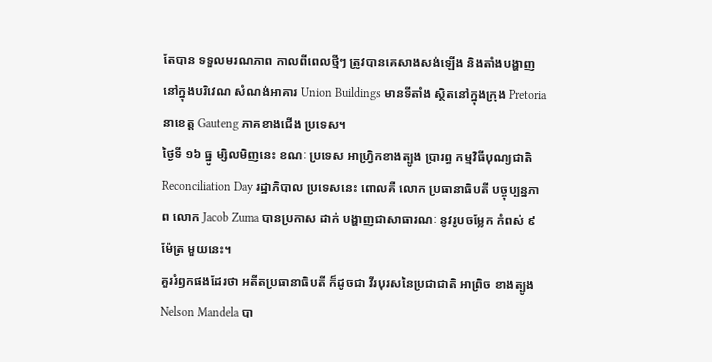តែបាន ទទួលមរណភាព កាលពីពេលថ្មីៗ ត្រូវបានគេសាងសង់ឡើង និងតាំងបង្ហាញ នៅក្នុងបរិវេណ សំណង់អាគារ Union Buildings មានទីតាំង ស្ថិតនៅក្នុងក្រុង Pretoria នាខេត្ត Gauteng ភាគខាងជើង ប្រទេស។
ថ្ងៃទី ១៦ ធ្នូ ម្សិលមិញនេះ ខណៈ ប្រទេស អាហ្វ្រិកខាងត្បូង ប្រារព្ធ កម្មវិធីបុណ្យជាតិ Reconciliation Day រដ្ឋាភិបាល ប្រទេសនេះ ពោលគឺ លោក ប្រធានាធិបតី បច្ចុប្បន្នភាព លោក Jacob Zuma បានប្រកាស ដាក់ បង្ហាញជាសាធារណៈ នូវរូបចម្លែក កំពស់ ៩ ម៉ែត្រ មួយនេះ។
គួររំឭកផងដែរថា អតីតប្រធានាធិបតី ក៏ដូចជា វីរបុរសនៃប្រជាជាតិ អាព្រិច ខាងត្បូង Nelson Mandela បា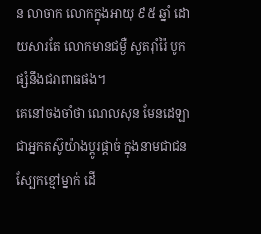ន លាចាក លោកក្នុងអាយុ ៩៥ ឆ្នាំ ដោយសារតែ លោកមានជម្ងឺ សួតរ៉ាំរ៉ៃ បូកផ្សំនឹងជរាពាធផង។
គេនៅចងចាំថា ណេលសុន មែនដេឡា ជាអ្នកតស៊ូយ៉ាងប្ដូរផ្ដាច់ ក្នុងនាមជាជនស្បែកខ្មៅម្នាក់ ដើ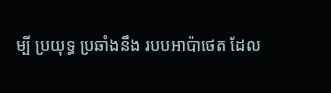ម្បី ប្រយុទ្ធ ប្រឆាំងនឹង របបអាប៉ាថេត ដែល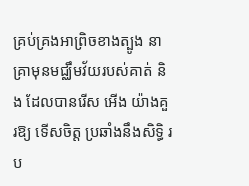គ្រប់គ្រងអាព្រិចខាងត្បូង នាគ្រាមុនមជ្ឈឹមវ័យរបស់គាត់ និង ដែលបានរើស អើង យ៉ាងគួរឱ្យ ទើសចិត្ត ប្រឆាំងនឹងសិទ្ធិ រប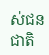ស់ជនជាតិ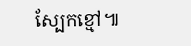ស្បែកខ្មៅ៕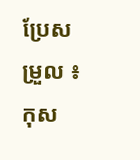ប្រែសម្រួល ៖ កុស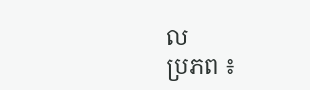ល
ប្រភព ៖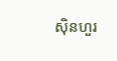ស៊ិនហួរ